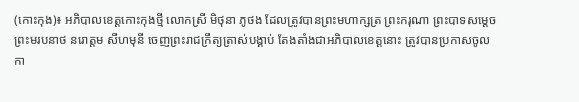(កោះកុង)៖ អភិបាលខេត្តកោះកុងថ្មី លោកស្រី មិថុនា ភូថង ដែលត្រូវបានព្រះមហាក្សត្រ ព្រះករុណា ព្រះបាទសម្ដេច ព្រះមរបនាថ នរោត្តម សីហមុនី ចេញព្រះរាជក្រឹត្យត្រាស់បង្គាប់ តែងតាំងជាអភិបាលខេត្តនោះ ត្រូវបានប្រកាសចូលកា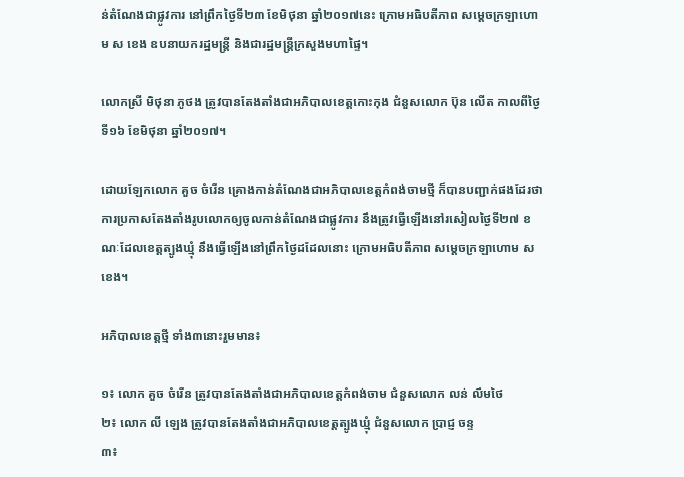ន់តំណែងជាផ្លូវការ នៅព្រឹកថ្ងៃទី២៣ ខែមិថុនា ឆ្នាំ២០១៧នេះ ក្រោមអធិបតីភាព សម្ដេចក្រឡាហោម ស ខេង ឧបនាយករដ្ឋមន្ដ្រី និងជារដ្ឋមន្ដ្រីក្រសួងមហាផ្ទៃ។

លោកស្រី មិថុនា ភូថង ត្រូវបានតែងតាំងជាអភិបាលខេត្តកោះកុង ជំនួសលោក ប៊ុន លើត កាលពីថ្ងៃទី១៦ ខែមិថុនា ឆ្នាំ២០១៧។

ដោយឡែកលោក គួច ចំរើន គ្រោងកាន់តំណែងជាអភិបាលខេត្តកំពង់ចាមថ្មី ក៏បានបញ្ជាក់ផងដែរថា ការប្រកាសតែងតាំងរូបលោកឲ្យចូលកាន់តំណែងជាផ្លូវការ នឹងត្រូវធ្វើឡើងនៅរសៀលថ្ងៃទី២៧ ខណៈដែលខេត្តត្បូងឃ្មុំ នឹងធ្វើឡើងនៅព្រឹកថ្ងៃដដែលនោះ ក្រោមអធិបតីភាព សម្ដេចក្រឡាហោម ស ខេង។

អភិបាលខេត្តថ្មី ទាំង៣នោះរួមមាន៖

១៖ លោក គួច ចំរើន ត្រូវបានតែងតាំងជាអភិបាលខេត្តកំពង់ចាម ជំនួសលោក លន់ លឹមថៃ
២៖ លោក លី ឡេង ត្រូវបានតែងតាំងជាអភិបាលខេត្តត្បូងឃ្មុំ ជំនួសលោក ប្រាជ្ញ ចន្ទ
៣៖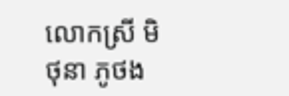លោកស្រី មិថុនា ភូថង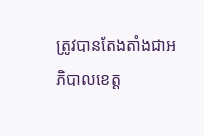ត្រូវបានតែងតាំងជាអភិបាលខេត្ត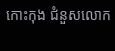កោះកុង ជំនួសលោក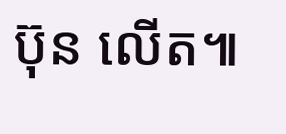ប៊ុន លើត៕